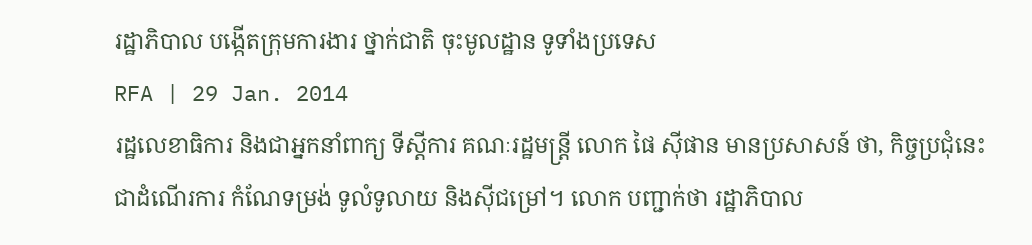រដ្ឋាភិបាល បង្កើតក្រុមការងារ ថ្នាក់ជាតិ ចុះមូលដ្ឋាន ទូទាំងប្រទេស
RFA | 29 Jan. 2014
រដ្ឋលេខាធិការ និងជាអ្នកនាំពាក្យ ទីស្ដីការ គណៈរដ្ឋមន្ត្រី លោក ផៃ ស៊ីផាន មានប្រសាសន៍ ថា, កិច្ចប្រជុំនេះ ជាដំណើរការ កំណែទម្រង់ ទូលំទូលាយ និងស៊ីជម្រៅ។ លោក បញ្ជាក់ថា រដ្ឋាភិបាល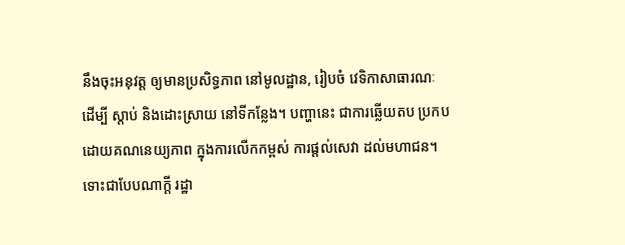នឹងចុះអនុវត្ត ឲ្យមានប្រសិទ្ធភាព នៅមូលដ្ឋាន, រៀបចំ វេទិកាសាធារណៈ ដើម្បី ស្តាប់ និងដោះស្រាយ នៅទីកន្លែង។ បញ្ហានេះ ជាការឆ្លើយតប ប្រកប ដោយគណនេយ្យភាព ក្នុងការលើកកម្ពស់ ការផ្តល់សេវា ដល់មហាជន។
ទោះជាបែបណាក្តី រដ្ឋា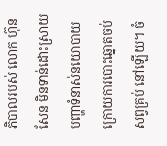ភិបាលរបស់ លោក ហ៊ុន សែន មិនទាន់ដោះស្រាយបញ្ហាទំនាស់នយោបាយក្រោយការបោះឆ្នោតចប់សព្វគ្រប់ នៅឡើយ។ ចំ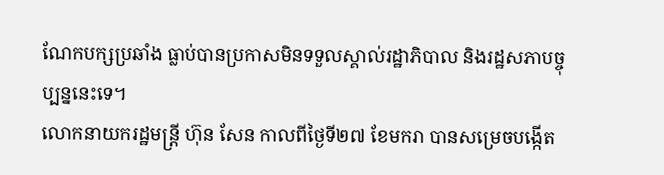ណែកបក្សប្រឆាំង ធ្លាប់បានប្រកាសមិនទទួលស្គាល់រដ្ឋាភិបាល និងរដ្ឋសភាបច្ចុប្បន្ននេះទេ។
លោកនាយករដ្ឋមន្ត្រី ហ៊ុន សែន កាលពីថ្ងៃទី២៧ ខែមករា បានសម្រេចបង្កើត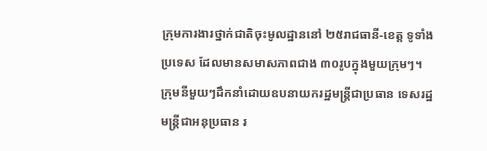ក្រុមការងារថ្នាក់ជាតិចុះមូលដ្ឋាននៅ ២៥រាជធានី-ខេត្ត ទូទាំងប្រទេស ដែលមានសមាសភាពជាង ៣០រូបក្នុងមួយក្រុមៗ។ ក្រុមនីមួយៗដឹកនាំដោយឧបនាយករដ្ឋមន្ត្រីជាប្រធាន ទេសរដ្ឋមន្ត្រីជាអនុប្រធាន រ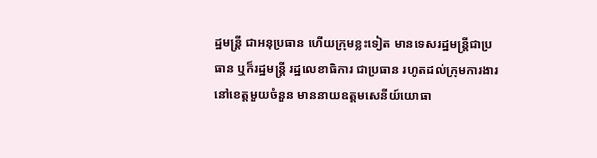ដ្ឋមន្ត្រី ជាអនុប្រធាន ហើយក្រុមខ្លះទៀត មានទេសរដ្ឋមន្ត្រីជាប្រធាន ឬក៏រដ្ឋមន្ត្រី រដ្ឋលេខាធិការ ជាប្រធាន រហូតដល់ក្រុមការងារនៅខេត្តមួយចំនួន មាននាយឧត្តមសេនីយ៍យោធា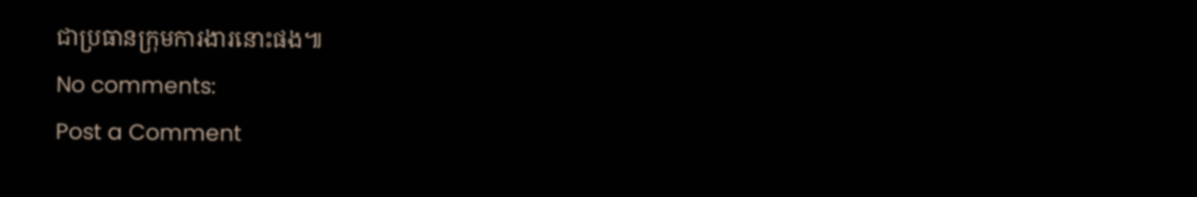ជាប្រធានក្រុមការងារនោះផង៕
No comments:
Post a Comment